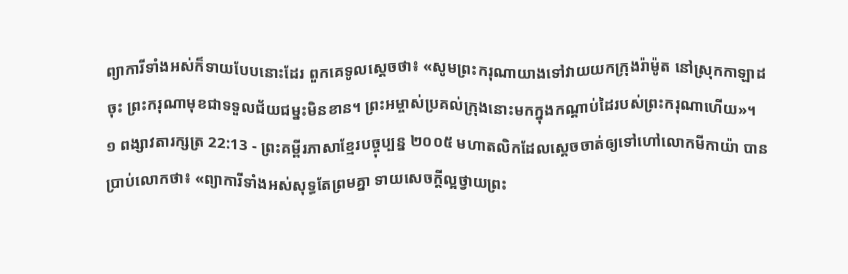ព្យាការីទាំងអស់ក៏ទាយបែបនោះដែរ ពួកគេទូលស្ដេចថា៖ «សូមព្រះករុណាយាងទៅវាយយកក្រុងរ៉ាម៉ូត នៅស្រុកកាឡាដចុះ ព្រះករុណាមុខជាទទួលជ័យជម្នះមិនខាន។ ព្រះអម្ចាស់ប្រគល់ក្រុងនោះមកក្នុងកណ្ដាប់ដៃរបស់ព្រះករុណាហើយ»។
១ ពង្សាវតារក្សត្រ 22:13 - ព្រះគម្ពីរភាសាខ្មែរបច្ចុប្បន្ន ២០០៥ មហាតលិកដែលស្ដេចចាត់ឲ្យទៅហៅលោកមីកាយ៉ា បានប្រាប់លោកថា៖ «ព្យាការីទាំងអស់សុទ្ធតែព្រមគ្នា ទាយសេចក្ដីល្អថ្វាយព្រះ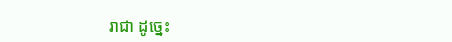រាជា ដូច្នេះ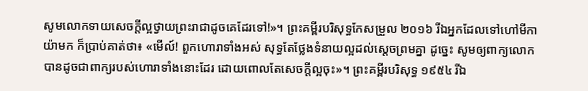សូមលោកទាយសេចក្ដីល្អថ្វាយព្រះរាជាដូចគេដែរទៅ!»។ ព្រះគម្ពីរបរិសុទ្ធកែសម្រួល ២០១៦ រីឯអ្នកដែលទៅហៅមីកាយ៉ាមក ក៏ប្រាប់គាត់ថា៖ «មើល៍! ពួកហោរាទាំងអស់ សុទ្ធតែថ្លែងទំនាយល្អដល់ស្តេចព្រមគ្នា ដូច្នេះ សូមឲ្យពាក្យលោកបានដូចជាពាក្យរបស់ហោរាទាំងនោះដែរ ដោយពោលតែសេចក្ដីល្អចុះ»។ ព្រះគម្ពីរបរិសុទ្ធ ១៩៥៤ រីឯ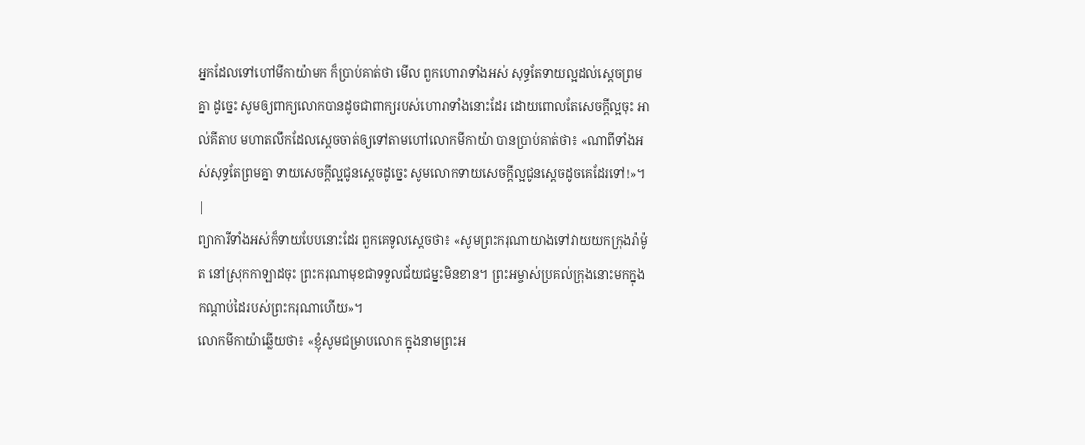អ្នកដែលទៅហៅមីកាយ៉ាមក ក៏ប្រាប់គាត់ថា មើល ពួកហោរាទាំងអស់ សុទ្ធតែទាយល្អដល់ស្តេចព្រមគ្នា ដូច្នេះ សូមឲ្យពាក្យលោកបានដូចជាពាក្យរបស់ហោរាទាំងនោះដែរ ដោយពោលតែសេចក្ដីល្អចុះ អាល់គីតាប មហាតលឹកដែលស្តេចចាត់ឲ្យទៅតាមហៅលោកមីកាយ៉ា បានប្រាប់គាត់ថា៖ «ណាពីទាំងអស់សុទ្ធតែព្រមគ្នា ទាយសេចក្តីល្អជូនស្តេចដូច្នេះ សូមលោកទាយសេចក្តីល្អជូនស្តេចដូចគេដែរទៅ!»។ |
ព្យាការីទាំងអស់ក៏ទាយបែបនោះដែរ ពួកគេទូលស្ដេចថា៖ «សូមព្រះករុណាយាងទៅវាយយកក្រុងរ៉ាម៉ូត នៅស្រុកកាឡាដចុះ ព្រះករុណាមុខជាទទួលជ័យជម្នះមិនខាន។ ព្រះអម្ចាស់ប្រគល់ក្រុងនោះមកក្នុងកណ្ដាប់ដៃរបស់ព្រះករុណាហើយ»។
លោកមីកាយ៉ាឆ្លើយថា៖ «ខ្ញុំសូមជម្រាបលោក ក្នុងនាមព្រះអ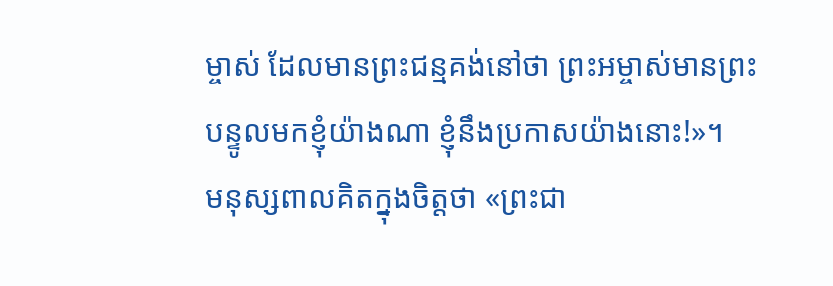ម្ចាស់ ដែលមានព្រះជន្មគង់នៅថា ព្រះអម្ចាស់មានព្រះបន្ទូលមកខ្ញុំយ៉ាងណា ខ្ញុំនឹងប្រកាសយ៉ាងនោះ!»។
មនុស្សពាលគិតក្នុងចិត្តថា «ព្រះជា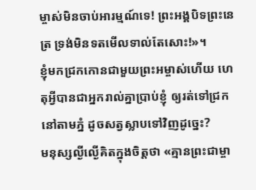ម្ចាស់មិនចាប់អារម្មណ៍ទេ! ព្រះអង្គបិទព្រះនេត្រ ទ្រង់មិនទតមើលទាល់តែសោះ!»។
ខ្ញុំមកជ្រកកោនជាមួយព្រះអម្ចាស់ហើយ ហេតុអ្វីបានជាអ្នករាល់គ្នាប្រាប់ខ្ញុំ ឲ្យរត់ទៅជ្រកនៅតាមភ្នំ ដូចសត្វស្លាបទៅវិញដូច្នេះ?
មនុស្សល្ងីល្ងើគិតក្នុងចិត្តថា «គ្មានព្រះជាម្ចា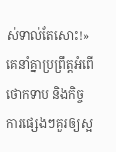ស់ទាល់តែសោះ!» គេនាំគ្នាប្រព្រឹត្តអំពើថោកទាប និងកិច្ចការផ្សេងៗគួរឲ្យស្អ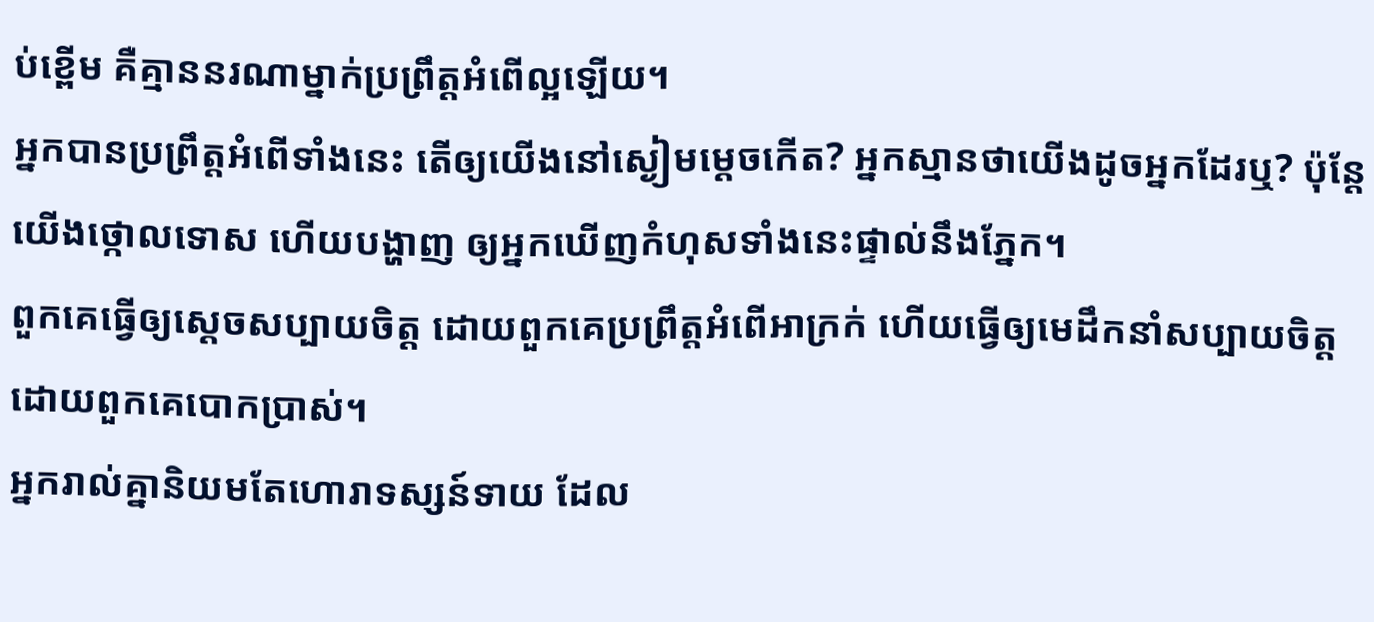ប់ខ្ពើម គឺគ្មាននរណាម្នាក់ប្រព្រឹត្តអំពើល្អឡើយ។
អ្នកបានប្រព្រឹត្តអំពើទាំងនេះ តើឲ្យយើងនៅស្ងៀមម្ដេចកើត? អ្នកស្មានថាយើងដូចអ្នកដែរឬ? ប៉ុន្តែ យើងថ្កោលទោស ហើយបង្ហាញ ឲ្យអ្នកឃើញកំហុសទាំងនេះផ្ទាល់នឹងភ្នែក។
ពួកគេធ្វើឲ្យស្ដេចសប្បាយចិត្ត ដោយពួកគេប្រព្រឹត្តអំពើអាក្រក់ ហើយធ្វើឲ្យមេដឹកនាំសប្បាយចិត្ត ដោយពួកគេបោកប្រាស់។
អ្នករាល់គ្នានិយមតែហោរាទស្សន៍ទាយ ដែល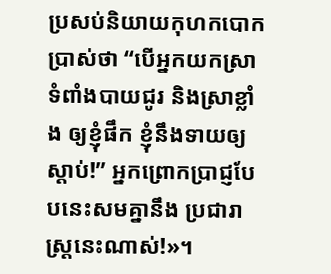ប្រសប់និយាយកុហកបោកប្រាស់ថា “បើអ្នកយកស្រាទំពាំងបាយជូរ និងស្រាខ្លាំង ឲ្យខ្ញុំផឹក ខ្ញុំនឹងទាយឲ្យស្ដាប់!” អ្នកព្រោកប្រាជ្ញបែបនេះសមគ្នានឹង ប្រជារាស្ត្រនេះណាស់!»។